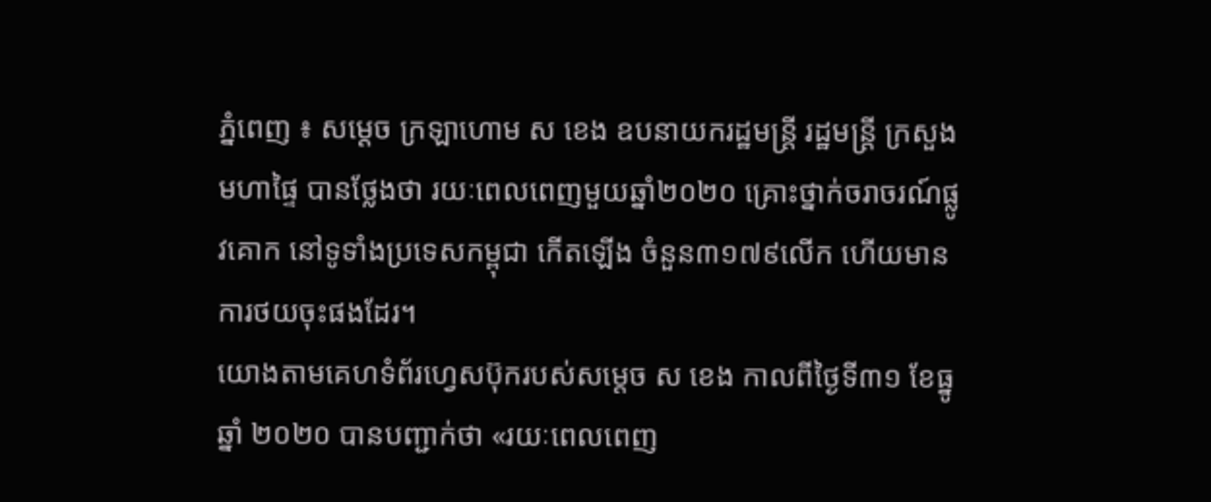ភ្នំពេញ ៖ សម្ដេច ក្រឡាហោម ស ខេង ឧបនាយករដ្ឋមន្ត្រី រដ្ឋមន្ត្រី ក្រសួងមហាផ្ទៃ បានថ្លែងថា រយៈពេលពេញមួយឆ្នាំ២០២០ គ្រោះថ្នាក់ចរាចរណ៍ផ្លូវគោក នៅទូទាំងប្រទេសកម្ពុជា កើតឡើង ចំនួន៣១៧៩លើក ហើយមានការថយចុះផងដែរ។
យោងតាមគេហទំព័រហ្វេសប៊ុករបស់សម្ដេច ស ខេង កាលពីថ្ងៃទី៣១ ខែធ្នូ ឆ្នាំ ២០២០ បានបញ្ជាក់ថា «រយៈពេលពេញ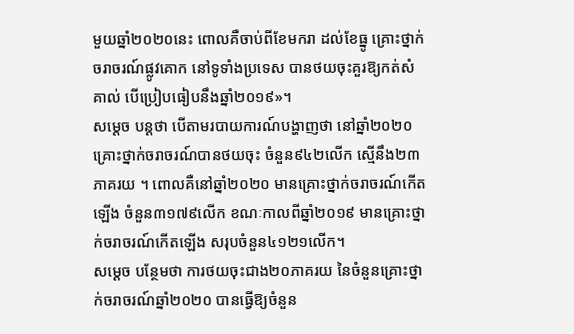មួយឆ្នាំ២០២០នេះ ពោលគឺចាប់ពីខែមករា ដល់ខែធ្នូ គ្រោះថ្នាក់ចរាចរណ៍ផ្លូវគោក នៅទូទាំងប្រទេស បានថយចុះគួរឱ្យកត់សំគាល់ បើប្រៀបធៀបនឹងឆ្នាំ២០១៩»។
សម្ដេច បន្ដថា បើតាមរបាយការណ៍បង្ហាញថា នៅឆ្នាំ២០២០ គ្រោះថ្នាក់ចរាចរណ៍បានថយចុះ ចំនួន៩៤២លើក ស្មើនឹង២៣ភាគរយ ។ ពោលគឺនៅឆ្នាំ២០២០ មានគ្រោះថ្នាក់ចរាចរណ៍កើតឡើង ចំនួន៣១៧៩លើក ខណៈកាលពីឆ្នាំ២០១៩ មានគ្រោះថ្នាក់ចរាចរណ៍កើតឡើង សរុបចំនួន៤១២១លើក។
សម្ដេច បន្ថែមថា ការថយចុះជាង២០ភាគរយ នៃចំនួនគ្រោះថ្នាក់ចរាចរណ៍ឆ្នាំ២០២០ បានធ្វើឱ្យចំនួន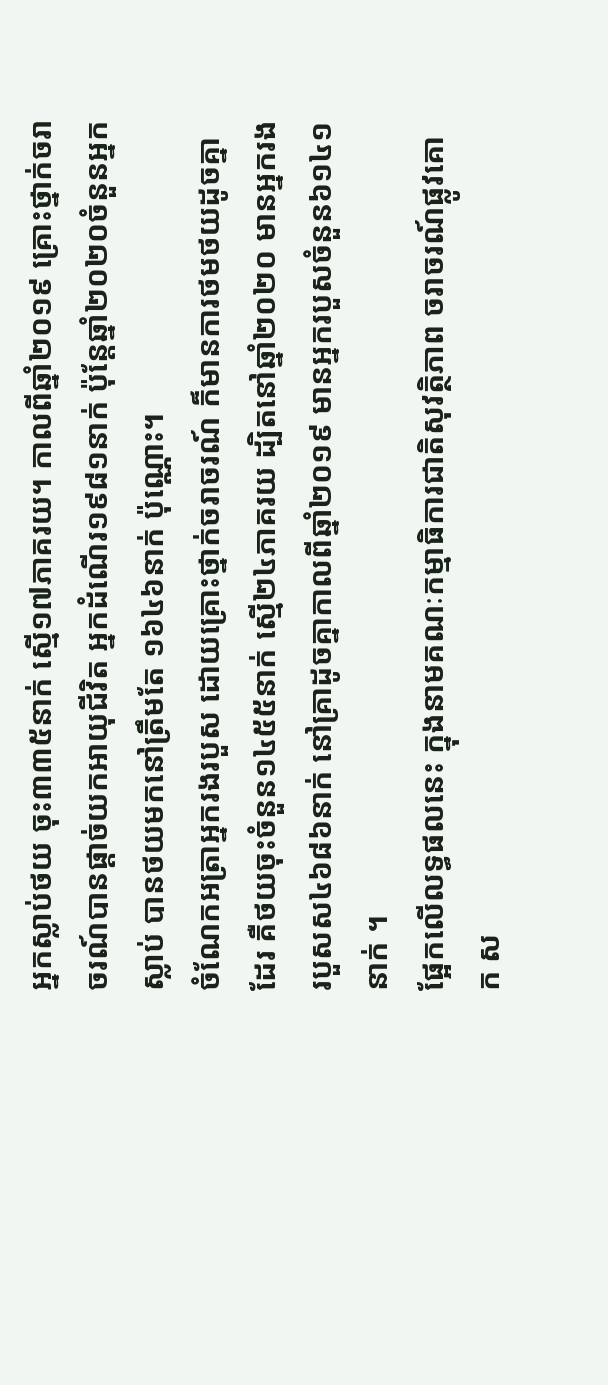អ្នកស្លាប់ថយ ចុះ៣៣៥នាក់ ស្មើ១៧ភាគរយ។ កាលពីឆ្នាំ២០១៩ គ្រោះថ្នាក់ចរាចរណ៍បានផ្ដាច់យកអាយុជីវិត អ្នកដំណើរ១៩៨១នាក់ ប៉ុន្តែឆ្នាំ២០២០ចំនួនអ្នកស្លាប់ បានថយមកនៅត្រឹមតែ ១៦៤៦នាក់ ប៉ុណ្ណោះ។
ចំណែកអត្រាអ្នករងរបួស ដោយគ្រោះថ្នាក់ចរាចរណ៍ ក៏មានការថមថយដូចគ្នាដែរ គឺថយចុះចំនួន១៤៥៥នាក់ ស្មើ២៤ភាគរយ ដ្បិតនៅឆ្នាំ២០២០ មានអ្នករងរបួសស៤៦៨៦នាក់ នៅគ្រាដូចគ្នាកាលពីឆ្នាំ២០១៩ មានអ្នករបួសចំនួន៦១៤១នាក់ ។
ផ្អែកលើលទ្ធផលនេះ ក្នុងនាមគណៈកម្មាធិការជាតិសុវត្ថិភាព ចរាចរណ៍ផ្លូវគោក ស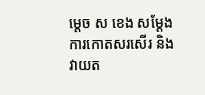ម្ដេច ស ខេង សម្ដែងការកោតសរសើរ និងវាយត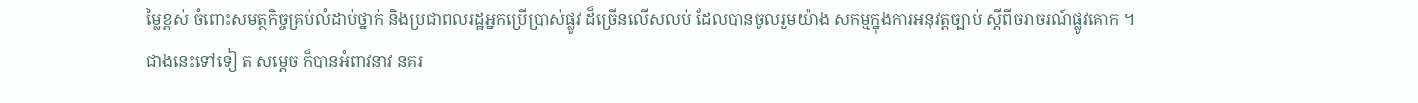ម្លៃខ្ពស់ ចំពោះសមត្ថកិច្ចគ្រប់លំដាប់ថ្នាក់ និងប្រជាពលរដ្ឋអ្នកប្រើប្រាស់ផ្លូវ ដ៏ច្រើនលើសលប់ ដែលបានចូលរួមយ៉ាង សកម្មក្នុងការអនុវត្តច្បាប់ ស្ដីពីចរាចរណ៍ផ្លូវគោក ។
ជាងនេះទៅទៀ ត សម្ដេច ក៏បានអំពាវនាវ នគរ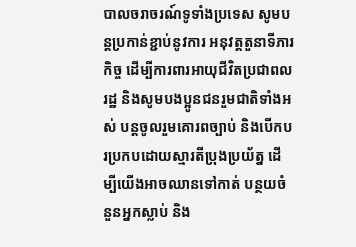បាលចរាចរណ៍ទូទាំងប្រទេស សូមបន្តប្រកាន់ខ្ជាប់នូវការ អនុវត្តតួនាទីភារកិច្ច ដើម្បីការពារអាយុជីវិតប្រជាពលរដ្ឋ និងសូមបងប្អូនជនរួមជាតិទាំងអស់ បន្តចូលរួមគោរពច្បាប់ និងបើកបរប្រកបដោយស្មារតីប្រុងប្រយ័ត្ន ដើម្បីយើងអាចឈានទៅកាត់ បន្ថយចំនួនអ្នកស្លាប់ និង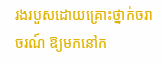រងរបួសដោយគ្រោះថ្នាក់ចរាចរណ៍ ឱ្យមកនៅក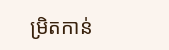ម្រិតកាន់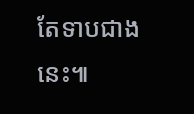តែទាបជាងនេះ៕